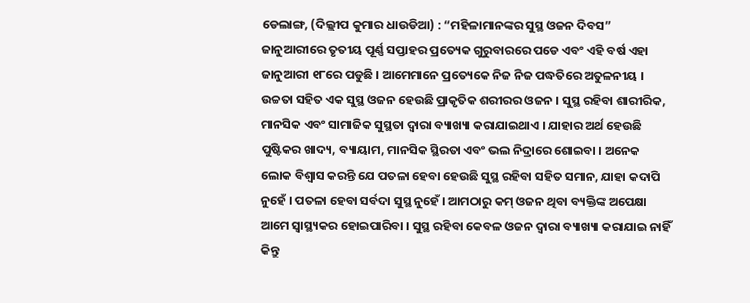ଡେଲାଙ୍ଗ, (ଦିଲ୍ଲୀପ କୁମାର ଧାଉଡିଆ) : “ମହିଳାମାନଙ୍କର ସୁସ୍ଥ ଓଜନ ଦିବସ” ଜାନୁଆରୀରେ ତୃତୀୟ ପୂର୍ଣ୍ଣ ସପ୍ତାହର ପ୍ରତ୍ୟେକ ଗୁରୁବାରରେ ପଡେ ଏବଂ ଏହି ବର୍ଷ ଏହା ଜାନୁଆରୀ ୧୮ରେ ପଡୁଛି । ଆମେମାନେ ପ୍ରତ୍ୟେକେ ନିଜ ନିଜ ପଦ୍ଧତିରେ ଅତୁଳନୀୟ । ଉଚ୍ଚତା ସହିତ ଏକ ସୁସ୍ଥ ଓଜନ ହେଉଛି ପ୍ରାକୃତିକ ଶରୀରର ଓଜନ । ସୁସ୍ଥ ରହିବା ଶାରୀରିକ, ମାନସିକ ଏବଂ ସାମାଜିକ ସୁସ୍ଥତା ଦ୍ୱାରା ବ୍ୟାଖ୍ୟା କରାଯାଇଥାଏ । ଯାହାର ଅର୍ଥ ହେଉଛି ପୁଷ୍ଟିକର ଖାଦ୍ୟ, ବ୍ୟାୟାମ, ମାନସିକ ସ୍ଥିରତା ଏବଂ ଭଲ ନିଦ୍ରାରେ ଶୋଇବା । ଅନେକ ଲୋକ ବିଶ୍ୱାସ କରନ୍ତି ଯେ ପତଳା ହେବା ହେଉଛି ସୁସ୍ଥ ରହିବା ସହିତ ସମାନ, ଯାହା କଦାପି ନୁହେଁ । ପତଳା ହେବା ସର୍ବଦା ସୁସ୍ଥ ନୁହେଁ । ଆମଠାରୁ କମ୍ ଓଜନ ଥିବା ବ୍ୟକ୍ତିଙ୍କ ଅପେକ୍ଷା ଆମେ ସ୍ୱାସ୍ଥ୍ୟକର ହୋଇପାରିବା । ସୁସ୍ଥ ରହିବା କେବଳ ଓଜନ ଦ୍ୱାରା ବ୍ୟାଖ୍ୟା କରାଯାଇ ନାହିଁ କିନ୍ତୁ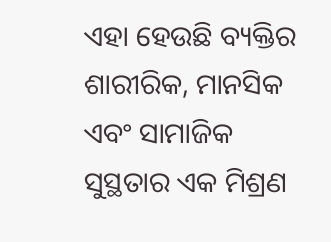ଏହା ହେଉଛି ବ୍ୟକ୍ତିର ଶାରୀରିକ, ମାନସିକ ଏବଂ ସାମାଜିକ ସୁସ୍ଥତାର ଏକ ମିଶ୍ରଣ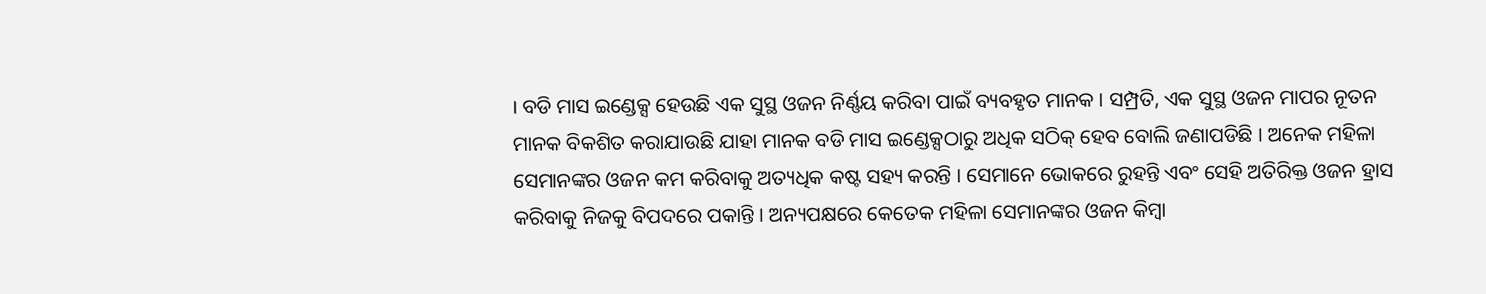। ବଡି ମାସ ଇଣ୍ଡେକ୍ସ ହେଉଛି ଏକ ସୁସ୍ଥ ଓଜନ ନିର୍ଣ୍ଣୟ କରିବା ପାଇଁ ବ୍ୟବହୃତ ମାନକ । ସମ୍ପ୍ରତି, ଏକ ସୁସ୍ଥ ଓଜନ ମାପର ନୂତନ ମାନକ ବିକଶିତ କରାଯାଉଛି ଯାହା ମାନକ ବଡି ମାସ ଇଣ୍ଡେକ୍ସଠାରୁ ଅଧିକ ସଠିକ୍ ହେବ ବୋଲି ଜଣାପଡିଛି । ଅନେକ ମହିଳା ସେମାନଙ୍କର ଓଜନ କମ କରିବାକୁ ଅତ୍ୟଧିକ କଷ୍ଟ ସହ୍ୟ କରନ୍ତି । ସେମାନେ ଭୋକରେ ରୁହନ୍ତି ଏବଂ ସେହି ଅତିରିକ୍ତ ଓଜନ ହ୍ରାସ କରିବାକୁ ନିଜକୁ ବିପଦରେ ପକାନ୍ତି । ଅନ୍ୟପକ୍ଷରେ କେତେକ ମହିଳା ସେମାନଙ୍କର ଓଜନ କିମ୍ବା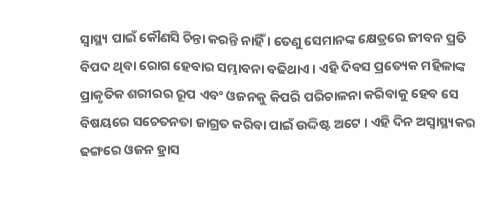ସ୍ୱାସ୍ଥ୍ୟ ପାଇଁ କୌଣସି ଚିନ୍ତା କରନ୍ତି ନାହିଁ । ତେଣୁ ସେମାନଙ୍କ କ୍ଷେତ୍ରରେ ଜୀବନ ପ୍ରତି ବିପଦ ଥିବା ରୋଗ ହେବାର ସମ୍ଭାବନା ବଢିଥାଏ । ଏହି ଦିବସ ପ୍ରତ୍ୟେକ ମହିଳାଙ୍କ ପ୍ରାକୃତିକ ଶରୀରର ରୂପ ଏବଂ ଓଜନକୁ କିପରି ପରିଚାଳନା କରିବାକୁ ହେବ ସେ ବିଷୟରେ ସଚେତନତା ଜାଗ୍ରତ କରିବା ପାଇଁ ଉଦ୍ଦିଷ୍ଟ ଅଟେ । ଏହି ଦିନ ଅସ୍ୱାସ୍ଥ୍ୟକର ଢଙ୍ଗରେ ଓଜନ ହ୍ରାସ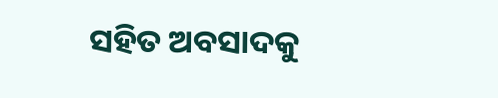ସହିତ ଅବସାଦକୁ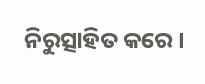ନିରୁତ୍ସାହିତ କରେ ।